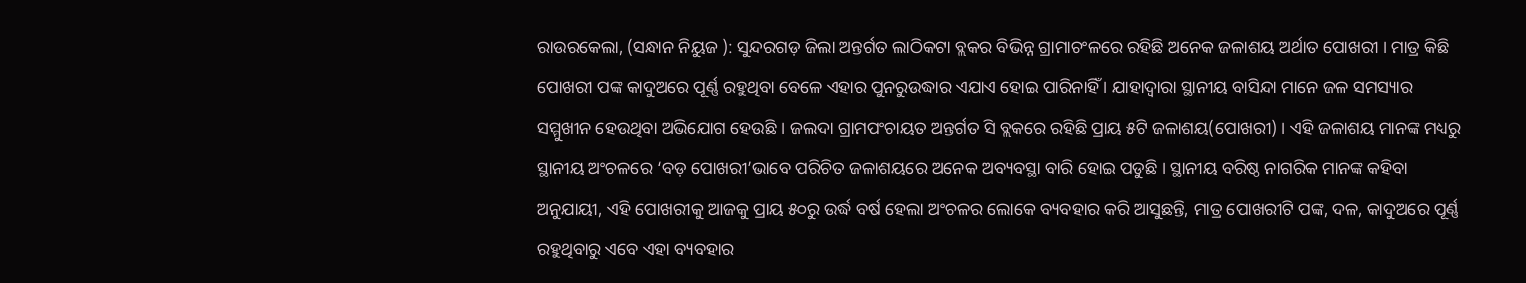ରାଉରକେଲା, (ସନ୍ଧାନ ନିୟୁଜ ): ସୁନ୍ଦରଗଡ଼ ଜିଲା ଅନ୍ତର୍ଗତ ଲାଠିକଟା ବ୍ଲକର ବିଭିନ୍ନ ଗ୍ରାମାଚଂଳରେ ରହିଛି ଅନେକ ଜଳାଶୟ ଅର୍ଥାତ ପୋଖରୀ । ମାତ୍ର କିଛି ପୋଖରୀ ପଙ୍କ କାଦୁଅରେ ପୂର୍ଣ୍ଣ ରହୁଥିବା ବେଳେ ଏହାର ପୁନରୁଉଦ୍ଧାର ଏଯାଏ ହୋଇ ପାରିନାହିଁ । ଯାହାଦ୍ୱାରା ସ୍ଥାନୀୟ ବାସିନ୍ଦା ମାନେ ଜଳ ସମସ୍ୟାର ସମ୍ମୁଖୀନ ହେଉଥିବା ଅଭିଯୋଗ ହେଉଛି । ଜଲଦା ଗ୍ରାମପଂଚାୟତ ଅନ୍ତର୍ଗତ ସି ବ୍ଲକରେ ରହିଛି ପ୍ରାୟ ୫ଟି ଜଳାଶୟ(ପୋଖରୀ) । ଏହି ଜଳାଶୟ ମାନଙ୍କ ମଧ୍ୟରୁ ସ୍ଥାନୀୟ ଅଂଚଳରେ ‘ବଡ଼ ପୋଖରୀ’ଭାବେ ପରିଚିତ ଜଳାଶୟରେ ଅନେକ ଅବ୍ୟବସ୍ଥା ବାରି ହୋଇ ପଡୁଛି । ସ୍ଥାନୀୟ ବରିଷ୍ଠ ନାଗରିକ ମାନଙ୍କ କହିବା ଅନୁଯାୟୀ, ଏହି ପୋଖରୀକୁ ଆଜକୁ ପ୍ରାୟ ୫୦ରୁ ଉର୍ଦ୍ଧ ବର୍ଷ ହେଲା ଅଂଚଳର ଲୋକେ ବ୍ୟବହାର କରି ଆସୁଛନ୍ତି, ମାତ୍ର ପୋଖରୀଟି ପଙ୍କ, ଦଳ, କାଦୁଅରେ ପୂର୍ଣ୍ଣ ରହୁଥିବାରୁ ଏବେ ଏହା ବ୍ୟବହାର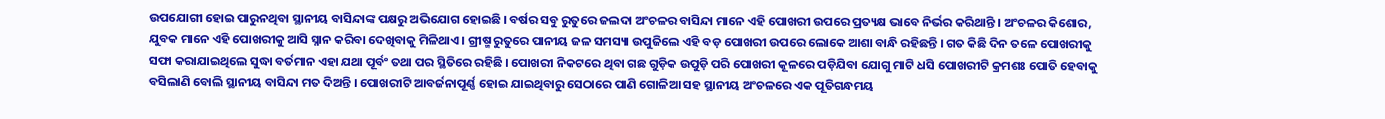ଉପଯୋଗୀ ହୋଇ ପାରୁନଥିବା ସ୍ଥାନୀୟ ବାସିନ୍ଦାଙ୍କ ପକ୍ଷରୁ ଅଭିଯୋଗ ହୋଇଛି । ବର୍ଷର ସବୁ ରୁତୁରେ ଜଲଦା ଅଂଚଳର ବାସିନ୍ଦା ମାନେ ଏହି ପୋଖରୀ ଉପରେ ପ୍ରତ୍ୟକ୍ଷ ଭାବେ ନିର୍ଭର କରିଥାନ୍ତି । ଅଂଚଳର କିଶୋର, ଯୁବକ ମାନେ ଏହି ପୋଖରୀକୁ ଆସି ସ୍ନାନ କରିବା ଦେଖିବାକୁ ମିଳିଥାଏ । ଗ୍ରୀଷ୍ମ ରୁତୁରେ ପାନୀୟ ଜଳ ସମସ୍ୟା ଉପୁଜିଲେ ଏହି ବଡ଼ ପୋଖରୀ ଉପରେ ଲୋକେ ଆଶା ବାନ୍ଧି ରହିଛନ୍ତି । ଗତ କିଛି ଦିନ ତଳେ ପୋଖରୀକୁ ସଫା କରାଯାଇଥିଲେ ସୁଦ୍ଧା ବର୍ତମାନ ଏହା ଯଥା ପୂର୍ବଂ ତଥା ପର ସ୍ଥିତିରେ ରହିଛି । ପୋଖରୀ ନିକଟରେ ଥିବା ଗଛ ଗୁଡ଼ିକ ଉପୁଡ଼ି ପରି ପୋଖରୀ କୂଳରେ ପଡ଼ିଯିବା ଯୋଗୁ ମାଟି ଧସି ପୋଖରୀଟି କ୍ରମଶଃ ପୋତି ହେବାକୁ ବସିଲାଣି ବୋଲି ସ୍ଥାନୀୟ ବାସିନ୍ଦା ମତ ଦିଅନ୍ତି । ପୋଖରୀଟି ଆବର୍ଜନାପୂର୍ଣ୍ଣ ହୋଇ ଯାଇଥିବାରୁ ସେଠାରେ ପାଣି ଗୋଳିଆ ସହ ସ୍ଥାନୀୟ ଅଂଚଳରେ ଏକ ପୂତିଗନ୍ଧମୟ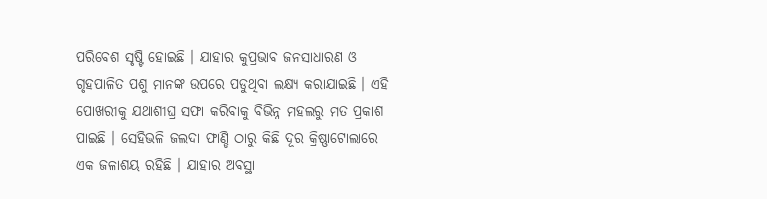ପରିବେଶ ସୃଷ୍ଟି ହୋଇଛି । ଯାହାର କୁପ୍ରଭାବ ଜନସାଧାରଣ ଓ ଗୃହପାଳିତ ପଶୁ ମାନଙ୍କ ଉପରେ ପଡୁଥିବା ଲକ୍ଷ୍ୟ କରାଯାଇଛି । ଏହି ପୋଖରୀକୁ ଯଥାଶୀଘ୍ର ସଫା କରିବାକୁ ବିଭିନ୍ନ ମହଲରୁ ମତ ପ୍ରକାଶ ପାଇଛି । ସେହିଭଳି ଜଲଦା ଫାଣ୍ଡି ଠାରୁ କିଛି ଦୂର କ୍ରିଷ୍ଣାଟୋଲାରେ ଏକ ଜଳାଶୟ ରହିଛି । ଯାହାର ଅବସ୍ଥା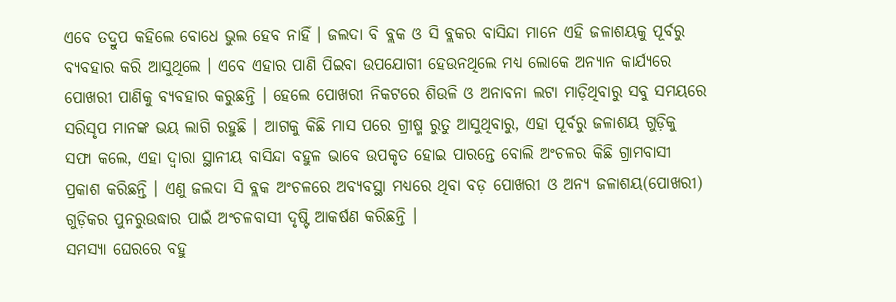ଏବେ ତଦ୍ରୁପ କହିଲେ ବୋଧେ ଭୁଲ ହେବ ନାହିଁ । ଜଲଦା ବି ବ୍ଲକ ଓ ସି ବ୍ଲକର ବାସିନ୍ଦା ମାନେ ଏହି ଜଳାଶୟକୁ ପୂର୍ବରୁ ବ୍ୟବହାର କରି ଆସୁଥିଲେ । ଏବେ ଏହାର ପାଣି ପିଇବା ଉପଯୋଗୀ ହେଉନଥିଲେ ମଧ୍ୟ ଲୋକେ ଅନ୍ୟାନ କାର୍ଯ୍ୟରେ ପୋଖରୀ ପାଣିକୁ ବ୍ୟବହାର କରୁଛନ୍ତି । ହେଲେ ପୋଖରୀ ନିକଟରେ ଶିଉଳି ଓ ଅନାବନା ଲଟା ମାଡ଼ିଥିବାରୁ ସବୁ ସମୟରେ ସରିସୃପ ମାନଙ୍କ ଭୟ ଲାଗି ରହୁଛି । ଆଗକୁ କିଛି ମାସ ପରେ ଗ୍ରୀଷ୍ମ ରୁତୁ ଆସୁଥିବାରୁ, ଏହା ପୂର୍ବରୁ ଜଳାଶୟ ଗୁଡ଼ିକୁ ସଫା କଲେ, ଏହା ଦ୍ୱାରା ସ୍ଥାନୀୟ ବାସିନ୍ଦା ବହୁଳ ଭାବେ ଉପକୃତ ହୋଇ ପାରନ୍ତେ ବୋଲି ଅଂଚଳର କିଛି ଗ୍ରାମବାସୀ ପ୍ରକାଶ କରିଛନ୍ତି । ଏଣୁ ଜଲଦା ସି ବ୍ଲକ ଅଂଚଳରେ ଅବ୍ୟବସ୍ଥା ମଧ୍ୟରେ ଥିବା ବଡ଼ ପୋଖରୀ ଓ ଅନ୍ୟ ଜଳାଶୟ(ପୋଖରୀ) ଗୁଡ଼ିକର ପୁନରୁଉଦ୍ଧାର ପାଇଁ ଅଂଚଳବାସୀ ଦୃଷ୍ଟି ଆକର୍ଷଣ କରିଛନ୍ତି ।
ସମସ୍ୟା ଘେରରେ ବହୁ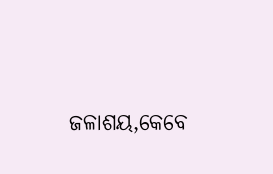ଜଳାଶୟ,କେବେ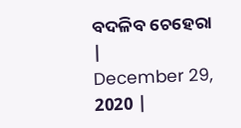ବଦଳିବ ଚେହେରା
|
December 29, 2020 |